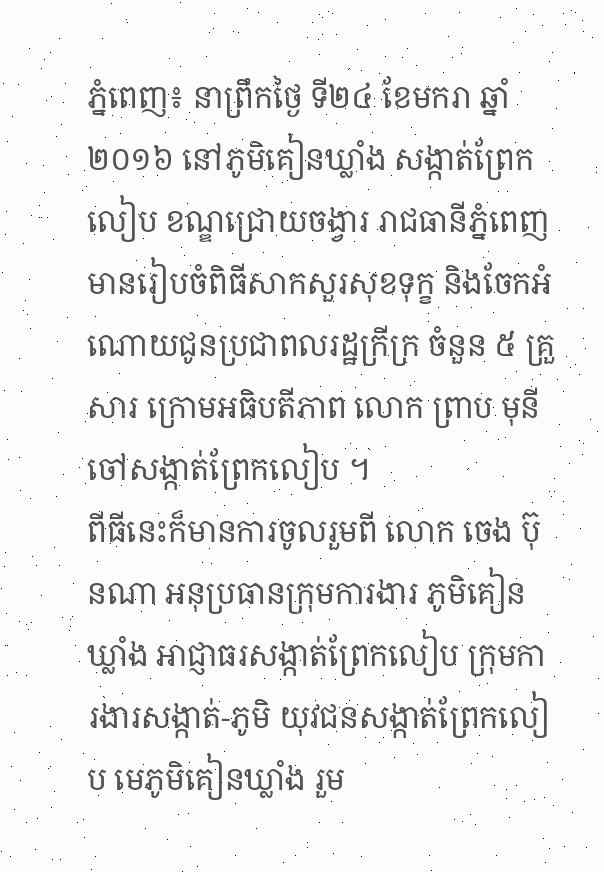ភ្នំពេញ៖ នាព្រឹកថ្ងៃ ទី២៤ ខែមករា ឆ្នាំ២០១៦ នៅភូមិគៀនឃ្លាំង សង្កាត់ព្រែកលៀប ខណ្ឌជ្រោយចង្វារ រាជធានីភ្នំពេញ មានរៀបចំពិធីសាកសួរសុខទុក្ខ និងចែកអំណោយជូនប្រជាពលរដ្ឋក្រីក្រ ចំនួន ៥ គ្រួសារ ក្រោមអធិបតីភាព លោក ព្រាប មុនី ចៅសង្កាត់ព្រែកលៀប ។
ពីធីនេះក៏មានការចូលរួមពី លោក ចេង ប៊ុនណា អនុប្រធានក្រុមការងារ ភូមិគៀនឃ្លាំង អាជ្ញាធរសង្កាត់ព្រែកលៀប ក្រុមការងារសង្កាត់-ភូមិ យុវជនសង្កាត់ព្រែកលៀប មេភូមិគៀនឃ្លាំង រួម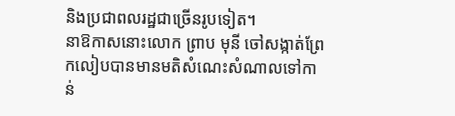និងប្រជាពលរដ្ឋជាច្រើនរូបទៀត។
នាឱកាសនោះលោក ព្រាប មុនី ចៅសង្កាត់ព្រែកលៀបបានមានមតិសំណេះសំណាលទៅកាន់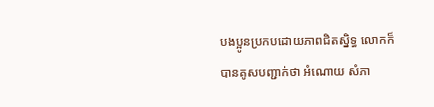បងប្អូនប្រកបដោយភាពជិតស្និទ្ធ លោកក៏បានគូសបញ្ជាក់ថា អំណោយ សំភា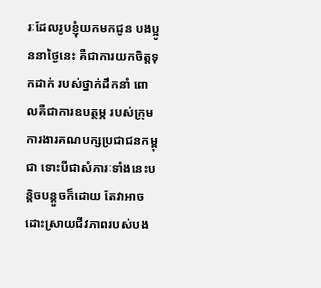រៈដែលរូបខ្ញុំយកមកជូន បងប្អូននាថ្ងៃនេះ គឺជាការយកចិត្តទុកដាក់ របស់ថ្នាក់ដឹកនាំ ពោលគឺជាការឧបត្ថម្ភ របស់ក្រុមការងារគណបក្សប្រជាជនកម្ពុជា ទោះបីជាសំភារៈទាំងនេះបន្តិចបន្តួចក៏ដោយ តែវាអាចដោះស្រាយជីវភាពរបស់បង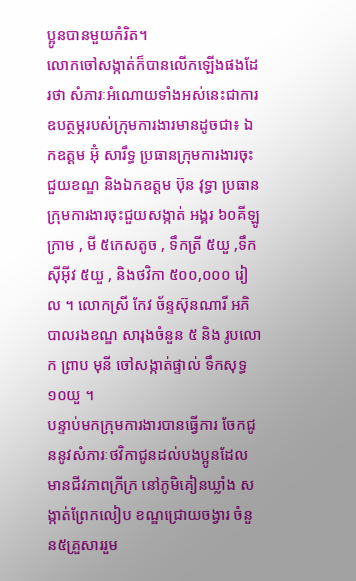ប្អូនបានមួយកំរិត។
លោកចៅសង្កាត់ក៏បានលើកឡើងផងដែរថា សំភារៈអំណោយទាំងអស់នេះជាការឧបត្ថម្ភរបស់ក្រុមការងារមានដូចជា៖ ឯកឧត្ដម អ៊ុំ សារឹទ្ធ ប្រធានក្រុមការងារចុះជួយខណ្ឌ និងឯកឧត្ដម ប៊ុន វុទ្ធា ប្រធានក្រុមការងារចុះជួយសង្កាត់ អង្គរ ៦០គីឡូក្រាម , មី ៥កេសតូច , ទឹកត្រី ៥យួ ,ទឹកស៊ីអ៊ីវ ៥យួ , និងថវិកា ៥០០,០០០ រៀល ។ លោកស្រី កែវ ច័ន្ទស៊ុនណារី អភិបាលរងខណ្ឌ សារុងចំនួន ៥ និង រូបលោក ព្រាប មុនី ចៅសង្កាត់ផ្ទាល់ ទឹកសុទ្ធ ១០យួ ។
បន្ទាប់មកក្រុមការងារបានធ្វើការ ចែកជូននូវសំភារៈថវិកាជូនដល់បងប្អូនដែលមានជីវភាពក្រីក្រ នៅភូមិគៀនឃ្លាំង សង្កាត់ព្រែកលៀប ខណ្ឌជ្រោយចង្វារ ចំនួន៥គ្រួសាររួម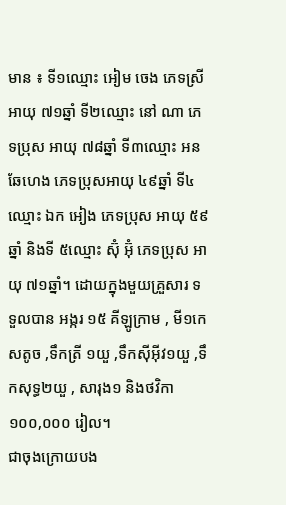មាន ៖ ទី១ឈ្មោះ អៀម ចេង ភេទស្រី អាយុ ៧១ឆ្នាំ ទី២ឈ្មោះ នៅ ណា ភេទប្រុស អាយុ ៧៨ឆ្នាំ ទី៣ឈ្មោះ អន ឆែហេង ភេទប្រុសអាយុ ៤៩ឆ្នាំ ទី៤ ឈ្មោះ ឯក អៀង ភេទប្រុស អាយុ ៥៩ឆ្នាំ និងទី ៥ឈ្មោះ ស៊ុំ អ៊ុំ ភេទប្រុស អាយុ ៧១ឆ្នាំ។ ដោយក្នុងមួយគ្រួសារ ទទួលបាន អង្ករ ១៥ គីឡូក្រាម , មី១កេសតូច ,ទឹកត្រី ១យួ ,ទឹកស៊ីអ៊ីវ១យួ ,ទឹកសុទ្ធ២យួ , សារុង១ និងថវិកា ១០០,០០០ រៀល។
ជាចុងក្រោយបង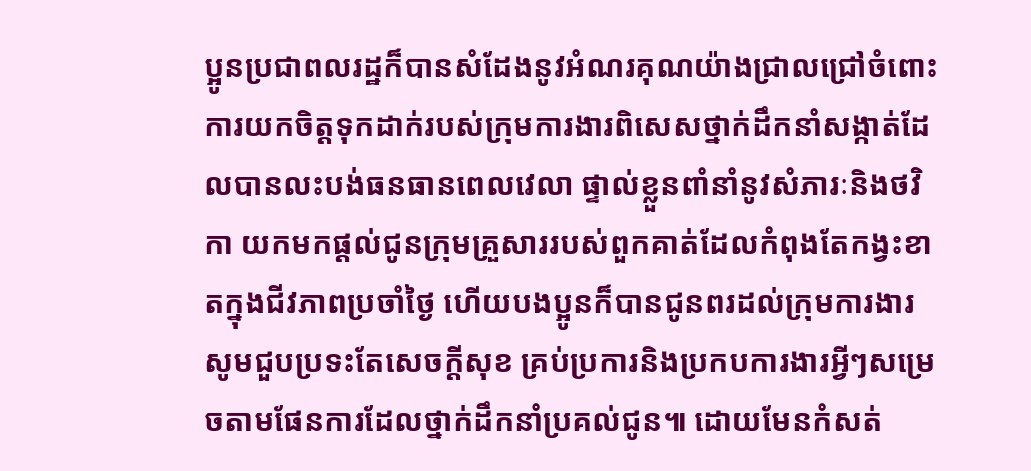ប្អូនប្រជាពលរដ្ឋក៏បានសំដែងនូវអំណរគុណយ៉ាងជ្រាលជ្រៅចំពោះការយកចិត្តទុកដាក់របស់ក្រុមការងារពិសេសថ្នាក់ដឹកនាំសង្កាត់ដែលបានលះបង់ធនធានពេលវេលា ផ្ទាល់ខ្លួនពាំនាំនូវសំភារៈនិងថវិកា យកមកផ្ដល់ជូនក្រុមគ្រួសាររបស់ពួកគាត់ដែលកំពុងតែកង្វះខាតក្នុងជីវភាពប្រចាំថ្ងៃ ហើយបងប្អូនក៏បានជូនពរដល់ក្រុមការងារសូមជួបប្រទះតែសេចក្ដីសុខ គ្រប់ប្រការនិងប្រកបការងារអ្វីៗសម្រេចតាមផែនការដែលថ្នាក់ដឹកនាំប្រគល់ជូន៕ ដោយមែនកំសត់